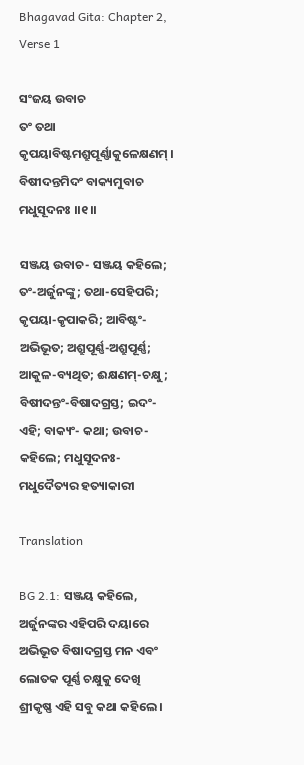Bhagavad Gita: Chapter 2, Verse 1

ସଂଜୟ ଉବାଚ
ତଂ ତଥା କୃପୟାବିଷ୍ଟମଶ୍ରୁପୂର୍ଣ୍ଣାକୁଳେକ୍ଷଣମ୍ ।
ବିଷୀଦନ୍ତମିଦଂ ବାକ୍ୟମୁବାଚ ମଧୁସୂଦନଃ ।।୧।।

ସଞ୍ଜୟ ଉବାଚ- ସଞ୍ଜୟ କହିଲେ; ତଂ-ଅର୍ଜୁନଙ୍କୁ; ତଥା-ସେହିପରି; କୃପୟା-କୃପାକରି; ଆବିଷ୍ଟଂ-ଅଭିଭୂତ; ଅଶ୍ରୁପୂର୍ଣ୍ଣ-ଅଶ୍ରୁପୂର୍ଣ୍ଣ; ଆକୁଳ-ବ୍ୟଥିତ; ଈକ୍ଷଣମ୍‌-ଚକ୍ଷୁ; ବିଷୀଦନ୍ତଂ-ବିଷାଦଗ୍ରସ୍ତ; ଇଦଂ-ଏହି; ବାକ୍ୟଂ- କଥା; ଉବାଚ- କହିଲେ; ମଧୁସୂଦନଃ-ମଧୁଦୈତ୍ୟର ହତ୍ୟାକାରୀ

Translation

BG 2.1: ସଞ୍ଜୟ କହିଲେ, ଅର୍ଜୁନଙ୍କର ଏହିପରି ଦୟାରେ ଅଭିଭୂତ ବିଷାଦଗ୍ରସ୍ତ ମନ ଏବଂ ଲୋତକ ପୂର୍ଣ୍ଣ ଚକ୍ଷୁକୁ ଦେଖି ଶ୍ରୀକୃଷ୍ଣ ଏହି ସବୁ କଥା କହିଲେ ।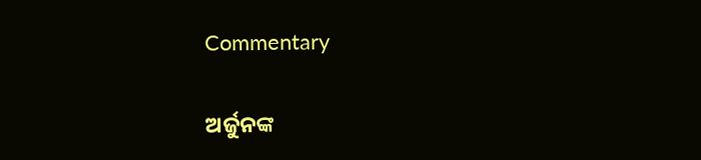Commentary

ଅର୍ଜୁନଙ୍କ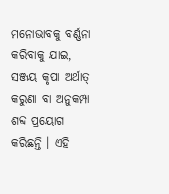ମନୋଭାବକୁ ବର୍ଣ୍ଣନା କରିବାକୁ ଯାଇ, ସଞ୍ଜୟ କୃପା ଅର୍ଥାତ୍ କରୁଣା ବା ଅନୁକମ୍ପା ଶବ୍ଦ ପ୍ରୟୋଗ କରିଛନ୍ତି । ଏହି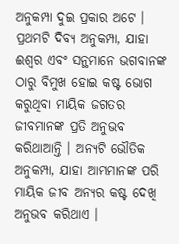ଅନୁକମ୍ପା ଦୁଇ ପ୍ରକାର ଅଟେ । ପ୍ରଥମଟି ଦିବ୍ୟ ଅନୁକମ୍ପା, ଯାହା ଈଶ୍ୱର ଏବଂ ସନ୍ଥମାନେ ଭଗବାନଙ୍କ ଠାରୁ ବିମୁଖ ହୋଇ କଷ୍ଟ ଭୋଗ କରୁଥିବା ମାୟିକ ଜଗତର ଜୀବମାନଙ୍କ ପ୍ରତି ଅନୁଭବ କରିଥାଆନ୍ତି । ଅନ୍ୟଟି ଭୌତିକ ଅନୁକମ୍ପା, ଯାହା ଆମ୍ଭମାନଙ୍କ ପରି ମାୟିକ ଜୀବ ଅନ୍ୟର କଷ୍ଟ ଦେଖି ଅନୁଭବ କରିଥାଏ ।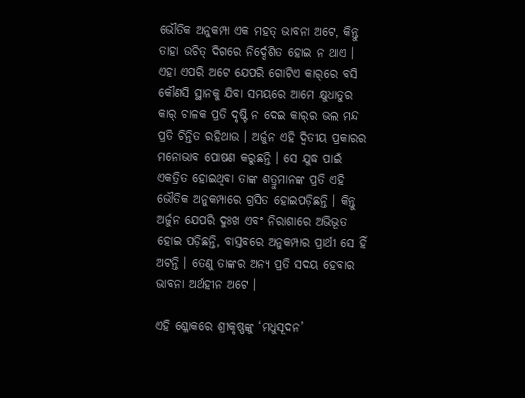ଭୌତିକ ଅନୁକମ୍ପା ଏକ ମହତ୍ ଭାବନା ଅଟେ, କିନ୍ତୁ ତାହା ଉଚିତ୍ ଦିଗରେ ନିର୍ଦ୍ଦେଶିତ ହୋଇ ନ ଥାଏ । ଏହା ଏପରି ଅଟେ ଯେପରି ଗୋଟିଏ କାର୍‌ରେ ବସି କୌଣସି ସ୍ଥାନକୁ ଯିବା ସମୟରେ ଆମେ କ୍ଷୁଧାତୁର କାର୍ ଚାଳକ ପ୍ରତି ଦୃଷ୍ଟି ନ ଦେଇ କାର୍‌ର ଭଲ ମନ୍ଦ ପ୍ରତି ଚିନ୍ତିତ ରହିଥାଉ । ଅର୍ଜୁନ ଏହି ଦ୍ୱିତୀୟ ପ୍ରକାରର ମନୋଭାବ ପୋଷଣ କରୁଛନ୍ତି । ସେ ଯୁଦ୍ଧ ପାଇଁ ଏକତ୍ରିତ ହୋଇଥିବା ତାଙ୍କ ଶତ୍ରୁମାନଙ୍କ ପ୍ରତି ଏହି ଭୌତିକ ଅନୁକମ୍ପାରେ ଗ୍ରସିତ ହୋଇପଡ଼ିଛନ୍ତି । କିନ୍ତୁ ଅର୍ଜୁନ ଯେପରି ଦୁଃଖ ଏବଂ ନିରାଶାରେ ଅଭିଭୂତ ହୋଇ ପଡ଼ିଛନ୍ତି, ବାସ୍ତବରେ ଅନୁକମ୍ପାର ପ୍ରାର୍ଥୀ ସେ ହିଁ ଅଟନ୍ତି । ତେଣୁ ତାଙ୍କର ଅନ୍ୟ ପ୍ରତି ସଦୟ ହେବାର ଭାବନା ଅର୍ଥହୀନ ଅଟେ ।

ଏହି ଶ୍ଳୋକରେ ଶ୍ରୀକୃଷ୍ଣଙ୍କୁ ‘ମଧୁସୂଦନ’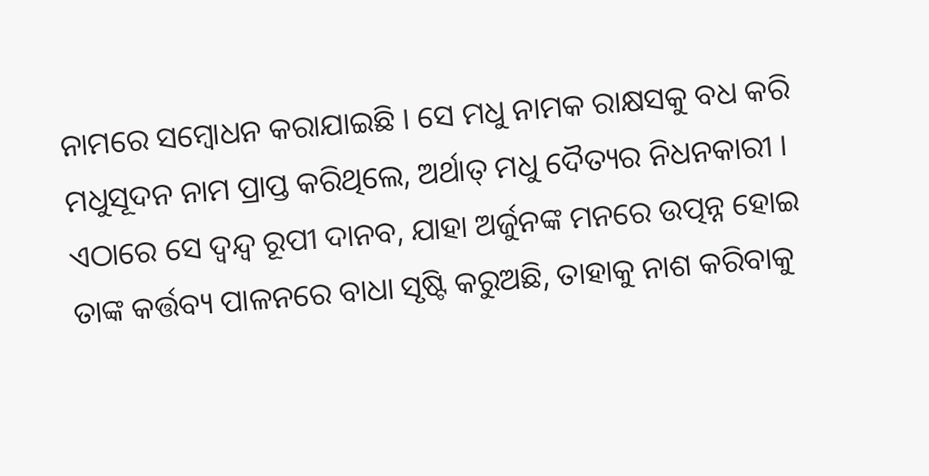ନାମରେ ସମ୍ବୋଧନ କରାଯାଇଛି । ସେ ମଧୁ ନାମକ ରାକ୍ଷସକୁ ବଧ କରି ମଧୁସୂଦନ ନାମ ପ୍ରାପ୍ତ କରିଥିଲେ, ଅର୍ଥାତ୍ ମଧୁ ଦୈତ୍ୟର ନିଧନକାରୀ । ଏଠାରେ ସେ ଦ୍ୱନ୍ଦ୍ୱ ରୂପୀ ଦାନବ, ଯାହା ଅର୍ଜୁନଙ୍କ ମନରେ ଉତ୍ପନ୍ନ ହୋଇ ତାଙ୍କ କର୍ତ୍ତବ୍ୟ ପାଳନରେ ବାଧା ସୃଷ୍ଟି କରୁଅଛି, ତାହାକୁ ନାଶ କରିବାକୁ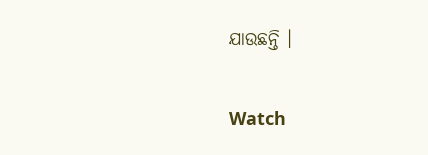ଯାଉଛନ୍ତି ।

Watch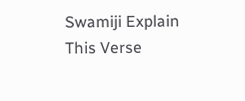Swamiji Explain This Verse